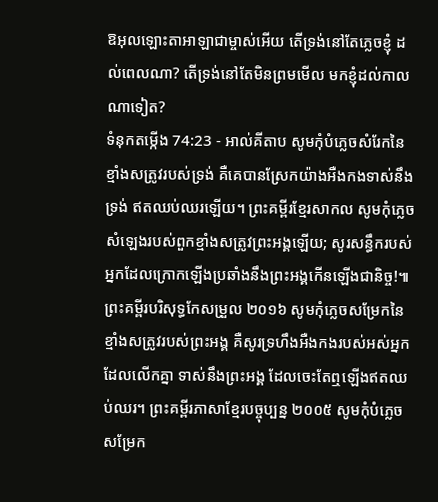ឱអុលឡោះតាអាឡាជាម្ចាស់អើយ តើទ្រង់នៅតែភ្លេចខ្ញុំ ដល់ពេលណា? តើទ្រង់នៅតែមិនព្រមមើល មកខ្ញុំដល់កាលណាទៀត?
ទំនុកតម្កើង 74:23 - អាល់គីតាប សូមកុំបំភ្លេចសំរែកនៃខ្មាំងសត្រូវរបស់ទ្រង់ គឺគេបានស្រែកយ៉ាងអឺងកងទាស់នឹងទ្រង់ ឥតឈប់ឈរឡើយ។ ព្រះគម្ពីរខ្មែរសាកល សូមកុំភ្លេចសំឡេងរបស់ពួកខ្មាំងសត្រូវព្រះអង្គឡើយ; សូរសន្ធឹករបស់អ្នកដែលក្រោកឡើងប្រឆាំងនឹងព្រះអង្គកើនឡើងជានិច្ច!៕ ព្រះគម្ពីរបរិសុទ្ធកែសម្រួល ២០១៦ សូមកុំភ្លេចសម្រែកនៃខ្មាំងសត្រូវរបស់ព្រះអង្គ គឺសូរទ្រហឹងអឺងកងរបស់អស់អ្នកដែលលើកគ្នា ទាស់នឹងព្រះអង្គ ដែលចេះតែឮឡើងឥតឈប់ឈរ។ ព្រះគម្ពីរភាសាខ្មែរបច្ចុប្បន្ន ២០០៥ សូមកុំបំភ្លេចសម្រែក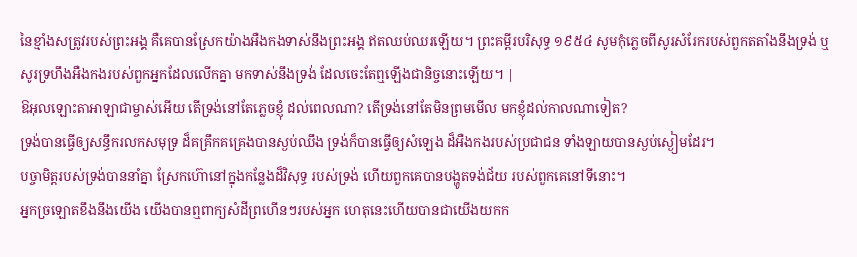នៃខ្មាំងសត្រូវរបស់ព្រះអង្គ គឺគេបានស្រែកយ៉ាងអឺងកងទាស់នឹងព្រះអង្គ ឥតឈប់ឈរឡើយ។ ព្រះគម្ពីរបរិសុទ្ធ ១៩៥៤ សូមកុំភ្លេចពីសូរសំរែករបស់ពួកតតាំងនឹងទ្រង់ ឬសូរទ្រហឹងអឺងកងរបស់ពួកអ្នកដែលលើកគ្នា មកទាស់នឹងទ្រង់ ដែលចេះតែឮឡើងជានិច្ចនោះឡើយ។ |
ឱអុលឡោះតាអាឡាជាម្ចាស់អើយ តើទ្រង់នៅតែភ្លេចខ្ញុំ ដល់ពេលណា? តើទ្រង់នៅតែមិនព្រមមើល មកខ្ញុំដល់កាលណាទៀត?
ទ្រង់បានធ្វើឲ្យសន្ធឹករលកសមុទ្រ ដ៏គគ្រឹកគគ្រេងបានស្ងប់ឈឹង ទ្រង់ក៏បានធ្វើឲ្យសំឡេង ដ៏អឺងកងរបស់ប្រជាជន ទាំងឡាយបានស្ងប់ស្ងៀមដែរ។
បច្ចាមិត្តរបស់ទ្រង់បាននាំគ្នា ស្រែកហ៊ោនៅក្នុងកន្លែងដ៏វិសុទ្ធ របស់ទ្រង់ ហើយពួកគេបានបង្ហូតទង់ជ័យ របស់ពួកគេនៅទីនោះ។
អ្នកច្រឡោតខឹងនឹងយើង យើងបានឮពាក្យសំដីព្រហើនៗរបស់អ្នក ហេតុនេះហើយបានជាយើងយកក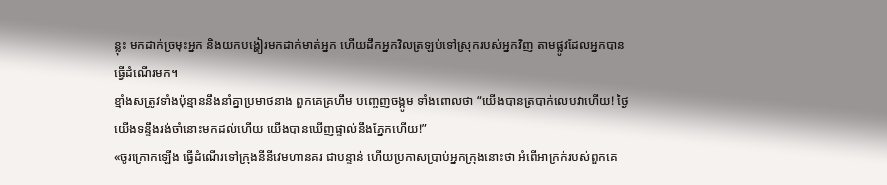ន្លុះ មកដាក់ច្រមុះអ្នក និងយកបង្ហៀរមកដាក់មាត់អ្នក ហើយដឹកអ្នកវិលត្រឡប់ទៅស្រុករបស់អ្នកវិញ តាមផ្លូវដែលអ្នកបានធ្វើដំណើរមក។
ខ្មាំងសត្រូវទាំងប៉ុន្មាននឹងនាំគ្នាប្រមាថនាង ពួកគេគ្រហឹម បញ្ចេញចង្កូម ទាំងពោលថា “យើងបានត្របាក់លេបវាហើយ! ថ្ងៃយើងទន្ទឹងរង់ចាំនោះមកដល់ហើយ យើងបានឃើញផ្ទាល់នឹងភ្នែកហើយ!”
«ចូរក្រោកឡើង ធ្វើដំណើរទៅក្រុងនីនីវេមហានគរ ជាបន្ទាន់ ហើយប្រកាសប្រាប់អ្នកក្រុងនោះថា អំពើអាក្រក់របស់ពួកគេ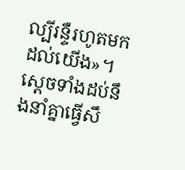ល្បីរន្ទឺរហូតមកដល់យើង»។
ស្ដេចទាំងដប់នឹងនាំគ្នាធ្វើសឹ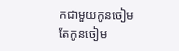កជាមួយកូនចៀម តែកូនចៀម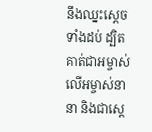នឹងឈ្នះស្ដេចទាំងដប់ ដ្បិតគាត់ជាអម្ចាស់លើអម្ចាស់នានា និងជាស្តេ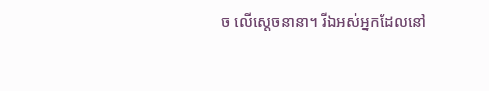ច លើស្តេចនានា។ រីឯអស់អ្នកដែលនៅ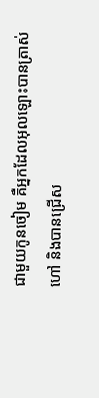ជាមួយកូនចៀម គឺអ្នកដែលអុលឡោះបានត្រាស់ហៅ និងបានជ្រើស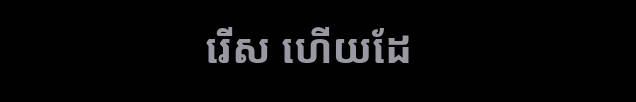រើស ហើយដែ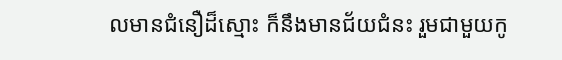លមានជំនឿដ៏ស្មោះ ក៏នឹងមានជ័យជំនះ រួមជាមួយកូ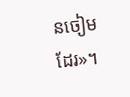នចៀមដែរ»។